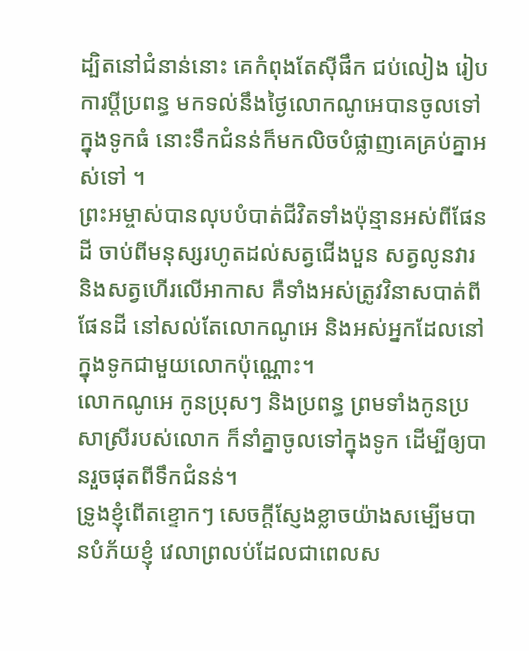ដ្បិតនៅជំនាន់នោះ គេកំពុងតែស៊ីផឹក ជប់លៀង រៀបការប្តីប្រពន្ធ មកទល់នឹងថ្ងៃលោកណូអេបានចូលទៅក្នុងទូកធំ នោះទឹកជំនន់ក៏មកលិចបំផ្លាញគេគ្រប់គ្នាអស់ទៅ ។
ព្រះអម្ចាស់បានលុបបំបាត់ជីវិតទាំងប៉ុន្មានអស់ពីផែនដី ចាប់ពីមនុស្សរហូតដល់សត្វជើងបួន សត្វលូនវារ និងសត្វហើរលើអាកាស គឺទាំងអស់ត្រូវវិនាសបាត់ពីផែនដី នៅសល់តែលោកណូអេ និងអស់អ្នកដែលនៅក្នុងទូកជាមួយលោកប៉ុណ្ណោះ។
លោកណូអេ កូនប្រុសៗ និងប្រពន្ធ ព្រមទាំងកូនប្រសាស្រីរបស់លោក ក៏នាំគ្នាចូលទៅក្នុងទូក ដើម្បីឲ្យបានរួចផុតពីទឹកជំនន់។
ទ្រូងខ្ញុំពើតខ្ទោកៗ សេចក្ដីស្ញែងខ្លាចយ៉ាងសម្បើមបានបំភ័យខ្ញុំ វេលាព្រលប់ដែលជាពេលស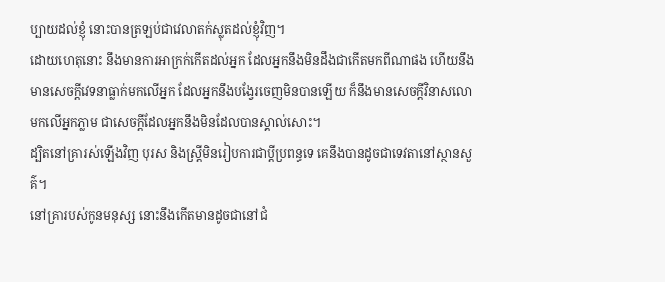ប្បាយដល់ខ្ញុំ នោះបានត្រឡប់ជាវេលាតក់ស្លុតដល់ខ្ញុំវិញ។
ដោយហេតុនោះ នឹងមានការអាក្រក់កើតដល់អ្នក ដែលអ្នកនឹងមិនដឹងជាកើតមកពីណាផង ហើយនឹងមានសេចក្ដីវេទនាធ្លាក់មកលើអ្នក ដែលអ្នកនឹងបង្វែរចេញមិនបានឡើយ ក៏នឹងមានសេចក្ដីវិនាសលោមកលើអ្នកភ្លាម ជាសេចក្ដីដែលអ្នកនឹងមិនដែលបានស្គាល់សោះ។
ដ្បិតនៅគ្រារស់ឡើងវិញ បុរស និងស្ត្រីមិនរៀបការជាប្តីប្រពន្ធទេ គេនឹងបានដូចជាទេវតានៅស្ថានសួគ៌។
នៅគ្រារបស់កូនមនុស្ស នោះនឹងកើតមានដូចជានៅជំ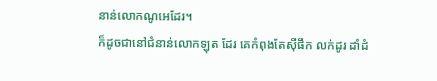នាន់លោកណូអេដែរ។
ក៏ដូចជានៅជំនាន់លោកឡុត ដែរ គេកំពុងតែស៊ីផឹក លក់ដូរ ដាំដំ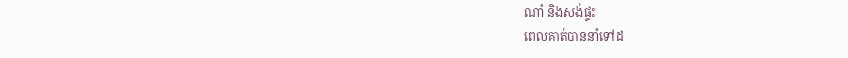ណាំ និងសង់ផ្ទះ
ពេលគាត់បាននាំទៅដ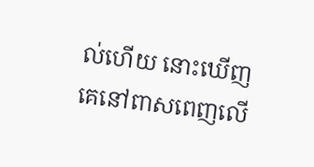ល់ហើយ នោះឃើញគេនៅពាសពេញលើ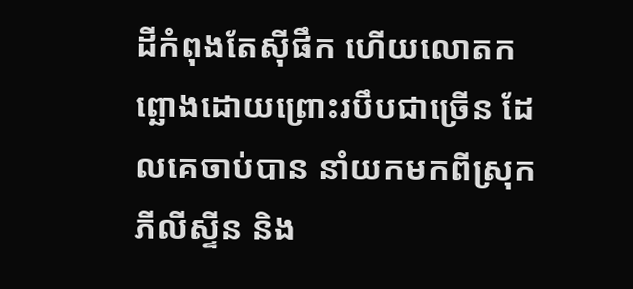ដីកំពុងតែស៊ីផឹក ហើយលោតកព្ឆោងដោយព្រោះរបឹបជាច្រើន ដែលគេចាប់បាន នាំយកមកពីស្រុកភីលីស្ទីន និង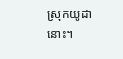ស្រុកយូដានោះ។